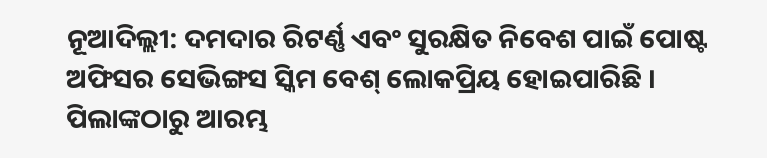ନୂଆଦିଲ୍ଲୀ: ଦମଦାର ରିଟର୍ଣ୍ଣ ଏବଂ ସୁରକ୍ଷିତ ନିବେଶ ପାଇଁ ପୋଷ୍ଟ ଅଫିସର ସେଭିଙ୍ଗସ ସ୍କିମ ବେଶ୍ ଲୋକପ୍ରିୟ ହୋଇପାରିଛି । ପିଲାଙ୍କଠାରୁ ଆରମ୍ଭ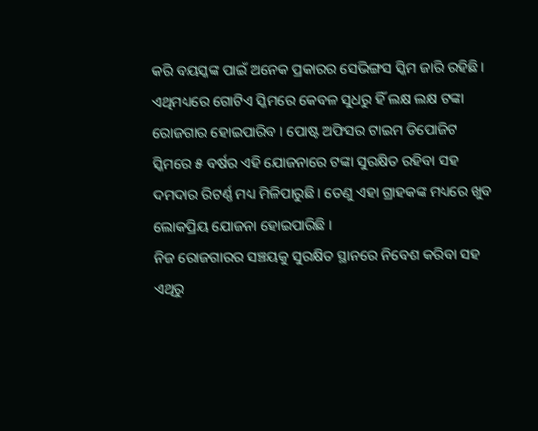କରି ବୟସ୍କଙ୍କ ପାଇଁ ଅନେକ ପ୍ରକାରର ସେଭିଙ୍ଗସ ସ୍କିମ ଜାରି ରହିଛି । ଏଥିମଧ୍ୟରେ ଗୋଟିଏ ସ୍କିମରେ କେବଳ ସୁଧରୁ ହିଁ ଲକ୍ଷ ଲକ୍ଷ ଟଙ୍କା ରୋଜଗାର ହୋଇପାରିବ । ପୋଷ୍ଟ ଅଫିସର ଟାଇମ ଡିପୋଜିଟ ସ୍କିମରେ ୫ ବର୍ଷର ଏହି ଯୋଜନାରେ ଟଙ୍କା ସୁରକ୍ଷିତ ରହିବା ସହ ଦମଦାର ରିଟର୍ଣ୍ଣ ମଧ୍ୟ ମିଳିପାରୁଛି । ତେଣୁ ଏହା ଗ୍ରାହକଙ୍କ ମଧ୍ୟରେ ଖୁବ ଲୋକପ୍ରିୟ ଯୋଜନା ହୋଇପାରିଛି ।
ନିଜ ରୋଜଗାରର ସଞ୍ଚୟକୁ ସୁରକ୍ଷିତ ସ୍ଥାନରେ ନିବେଶ କରିବା ସହ ଏଥିରୁ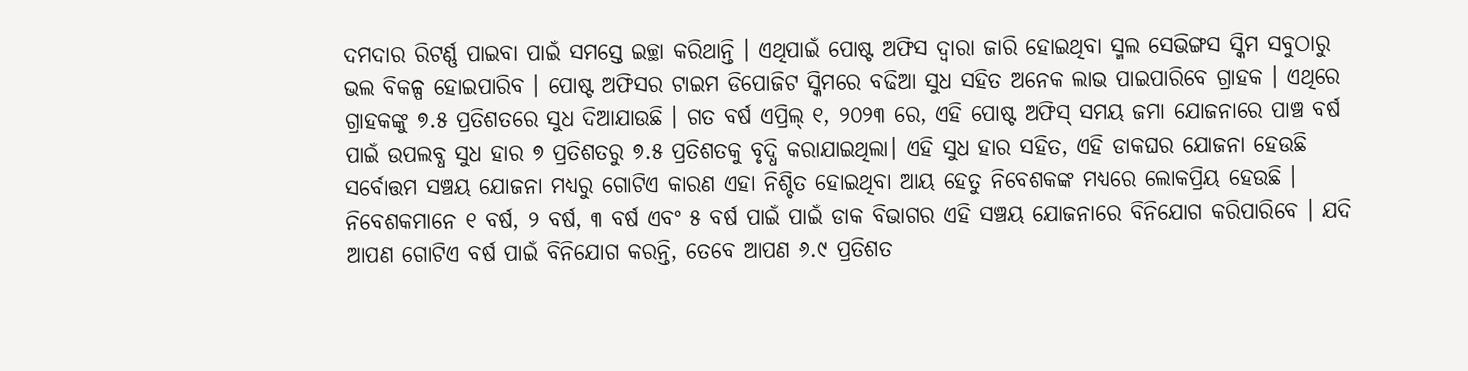ଦମଦାର ରିଟର୍ଣ୍ଣ ପାଇବା ପାଇଁ ସମସ୍ତେ ଇଚ୍ଛା କରିଥାନ୍ତି । ଏଥିପାଇଁ ପୋଷ୍ଟ ଅଫିସ ଦ୍ୱାରା ଜାରି ହୋଇଥିବା ସ୍ମଲ ସେଭିଙ୍ଗସ ସ୍କିମ ସବୁଠାରୁ ଭଲ ବିକଳ୍ପ ହୋଇପାରିବ । ପୋଷ୍ଟ ଅଫିସର ଟାଇମ ଡିପୋଜିଟ ସ୍କିମରେ ବଢିଆ ସୁଧ ସହିତ ଅନେକ ଲାଭ ପାଇପାରିବେ ଗ୍ରାହକ । ଏଥିରେ ଗ୍ରାହକଙ୍କୁ ୭.୫ ପ୍ରତିଶତରେ ସୁଧ ଦିଆଯାଉଛି । ଗତ ବର୍ଷ ଏପ୍ରିଲ୍ ୧, ୨୦୨୩ ରେ, ଏହି ପୋଷ୍ଟ ଅଫିସ୍ ସମୟ ଜମା ଯୋଜନାରେ ପାଞ୍ଚ ବର୍ଷ ପାଇଁ ଉପଲବ୍ଧ ସୁଧ ହାର ୭ ପ୍ରତିଶତରୁ ୭.୫ ପ୍ରତିଶତକୁ ବୃଦ୍ଧି କରାଯାଇଥିଲା। ଏହି ସୁଧ ହାର ସହିତ, ଏହି ଡାକଘର ଯୋଜନା ହେଉଛି ସର୍ବୋତ୍ତମ ସଞ୍ଚୟ ଯୋଜନା ମଧ୍ୟରୁ ଗୋଟିଏ କାରଣ ଏହା ନିଶ୍ଚିତ ହୋଇଥିବା ଆୟ ହେତୁ ନିବେଶକଙ୍କ ମଧ୍ୟରେ ଲୋକପ୍ରିୟ ହେଉଛି ।
ନିବେଶକମାନେ ୧ ବର୍ଷ, ୨ ବର୍ଷ, ୩ ବର୍ଷ ଏବଂ ୫ ବର୍ଷ ପାଇଁ ପାଇଁ ଡାକ ବିଭାଗର ଏହି ସଞ୍ଚୟ ଯୋଜନାରେ ବିନିଯୋଗ କରିପାରିବେ । ଯଦି ଆପଣ ଗୋଟିଏ ବର୍ଷ ପାଇଁ ବିନିଯୋଗ କରନ୍ତି, ତେବେ ଆପଣ ୬.୯ ପ୍ରତିଶତ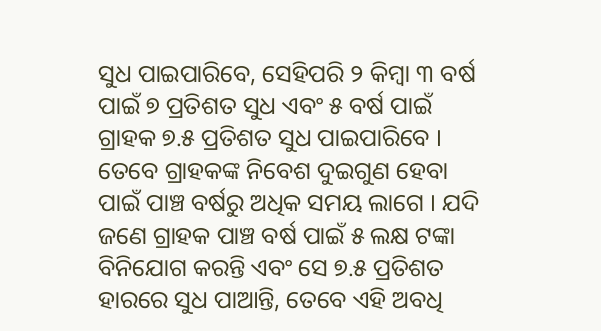ସୁଧ ପାଇପାରିବେ, ସେହିପରି ୨ କିମ୍ବା ୩ ବର୍ଷ ପାଇଁ ୭ ପ୍ରତିଶତ ସୁଧ ଏବଂ ୫ ବର୍ଷ ପାଇଁ ଗ୍ରାହକ ୭.୫ ପ୍ରତିଶତ ସୁଧ ପାଇପାରିବେ । ତେବେ ଗ୍ରାହକଙ୍କ ନିବେଶ ଦୁଇଗୁଣ ହେବା ପାଇଁ ପାଞ୍ଚ ବର୍ଷରୁ ଅଧିକ ସମୟ ଲାଗେ । ଯଦି ଜଣେ ଗ୍ରାହକ ପାଞ୍ଚ ବର୍ଷ ପାଇଁ ୫ ଲକ୍ଷ ଟଙ୍କା ବିନିଯୋଗ କରନ୍ତି ଏବଂ ସେ ୭.୫ ପ୍ରତିଶତ ହାରରେ ସୁଧ ପାଆନ୍ତି, ତେବେ ଏହି ଅବଧି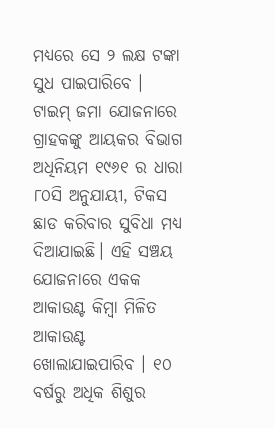ମଧ୍ୟରେ ସେ ୨ ଲକ୍ଷ ଟଙ୍କା ସୁଧ ପାଇପାରିବେ ।
ଟାଇମ୍ ଜମା ଯୋଜନାରେ ଗ୍ରାହକଙ୍କୁ ଆୟକର ବିଭାଗ ଅଧିନିୟମ ୧୯୬୧ ର ଧାରା ୮୦ସି ଅନୁଯାୟୀ, ଟିକସ ଛାଡ କରିବାର ସୁବିଧା ମଧ୍ୟ ଦିଆଯାଇଛି। ଏହି ସଞ୍ଚୟ ଯୋଜନାରେ ଏକକ ଆକାଉଣ୍ଟ କିମ୍ବା ମିଳିତ ଆକାଉଣ୍ଟ ଖୋଲାଯାଇପାରିବ । ୧୦ ବର୍ଷରୁ ଅଧିକ ଶିଶୁର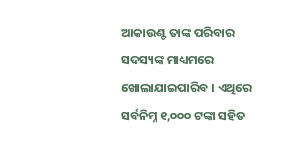ଆକାଉଣ୍ଟ ତାଙ୍କ ପରିବାର ସଦସ୍ୟଙ୍କ ମାଧ୍ୟମରେ ଖୋଲାଯାଇପାରିବ । ଏଥିରେ ସର୍ବନିମ୍ନ ୧,୦୦୦ ଟଙ୍କା ସହିତ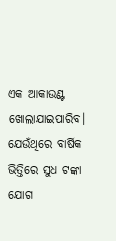ଏକ ଆକାଉଣ୍ଟ ଖୋଲାଯାଇପାରିବ। ଯେଉଁଥିରେ ବାର୍ଷିକ ଭିତ୍ତିରେ ସୁଧ ଟଙ୍କା ଯୋଗ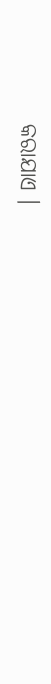କରାଯାଏ ।